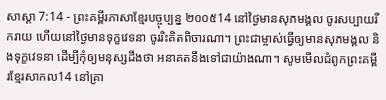សាស្តា 7:14 - ព្រះគម្ពីរភាសាខ្មែរបច្ចុប្បន្ន ២០០៥14 នៅថ្ងៃមានសុភមង្គល ចូរសប្បាយរីករាយ ហើយនៅថ្ងៃមានទុក្ខវេទនា ចូររិះគិតពិចារណា។ ព្រះជាម្ចាស់ធ្វើឲ្យមានសុភមង្គល និងទុក្ខវេទនា ដើម្បីកុំឲ្យមនុស្សដឹងថា អនាគតនឹងទៅជាយ៉ាងណា។ សូមមើលជំពូកព្រះគម្ពីរខ្មែរសាកល14 នៅគ្រា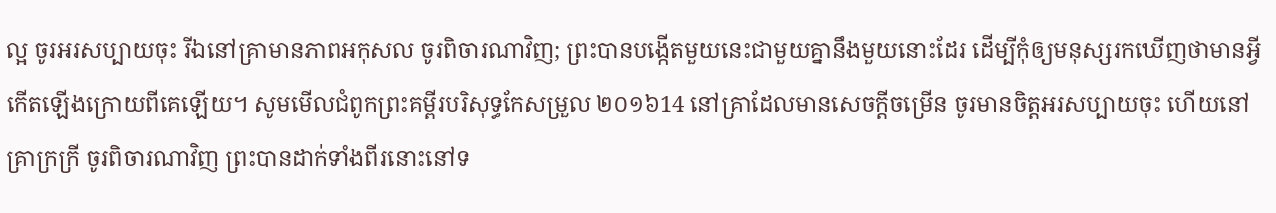ល្អ ចូរអរសប្បាយចុះ រីឯនៅគ្រាមានភាពអកុសល ចូរពិចារណាវិញ; ព្រះបានបង្កើតមួយនេះជាមួយគ្នានឹងមួយនោះដែរ ដើម្បីកុំឲ្យមនុស្សរកឃើញថាមានអ្វីកើតឡើងក្រោយពីគេឡើយ។ សូមមើលជំពូកព្រះគម្ពីរបរិសុទ្ធកែសម្រួល ២០១៦14 នៅគ្រាដែលមានសេចក្ដីចម្រើន ចូរមានចិត្តអរសប្បាយចុះ ហើយនៅគ្រាក្រក្រី ចូរពិចារណាវិញ ព្រះបានដាក់ទាំងពីរនោះនៅទ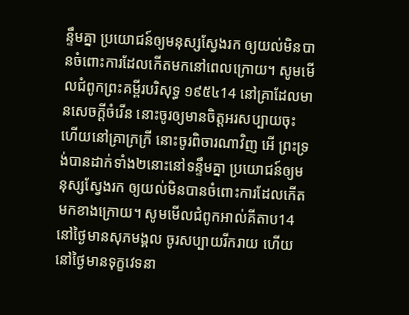ន្ទឹមគ្នា ប្រយោជន៍ឲ្យមនុស្សស្វែងរក ឲ្យយល់មិនបានចំពោះការដែលកើតមកនៅពេលក្រោយ។ សូមមើលជំពូកព្រះគម្ពីរបរិសុទ្ធ ១៩៥៤14 នៅគ្រាដែលមានសេចក្ដីចំរើន នោះចូរឲ្យមានចិត្តអរសប្បាយចុះ ហើយនៅគ្រាក្រក្រី នោះចូរពិចារណាវិញ អើ ព្រះទ្រង់បានដាក់ទាំង២នោះនៅទន្ទឹមគ្នា ប្រយោជន៍ឲ្យមនុស្សស្វែងរក ឲ្យយល់មិនបានចំពោះការដែលកើតមកខាងក្រោយ។ សូមមើលជំពូកអាល់គីតាប14 នៅថ្ងៃមានសុភមង្គល ចូរសប្បាយរីករាយ ហើយនៅថ្ងៃមានទុក្ខវេទនា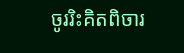ចូររិះគិតពិចារ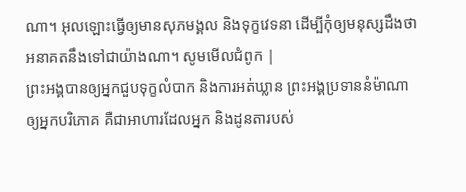ណា។ អុលឡោះធ្វើឲ្យមានសុភមង្គល និងទុក្ខវេទនា ដើម្បីកុំឲ្យមនុស្សដឹងថា អនាគតនឹងទៅជាយ៉ាងណា។ សូមមើលជំពូក |
ព្រះអង្គបានឲ្យអ្នកជួបទុក្ខលំបាក និងការអត់ឃ្លាន ព្រះអង្គប្រទាននំម៉ាណាឲ្យអ្នកបរិភោគ គឺជាអាហារដែលអ្នក និងដូនតារបស់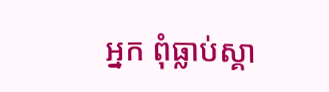អ្នក ពុំធ្លាប់ស្គា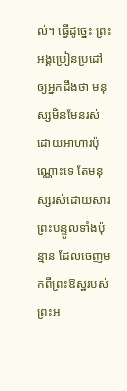ល់។ ធ្វើដូច្នេះ ព្រះអង្គប្រៀនប្រដៅឲ្យអ្នកដឹងថា មនុស្សមិនមែនរស់ដោយអាហារប៉ុណ្ណោះទេ តែមនុស្សរស់ដោយសារព្រះបន្ទូលទាំងប៉ុន្មាន ដែលចេញមកពីព្រះឱស្ឋរបស់ព្រះអ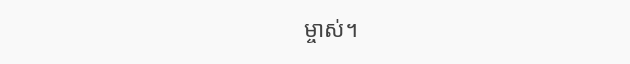ម្ចាស់។